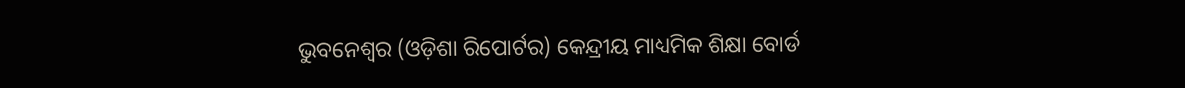ଭୁବନେଶ୍ୱର (ଓଡ଼ିଶା ରିପୋର୍ଟର) କେନ୍ଦ୍ରୀୟ ମାଧ୍ୟମିକ ଶିକ୍ଷା ବୋର୍ଡ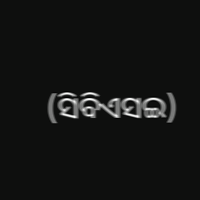(ସିବିଏସଇ)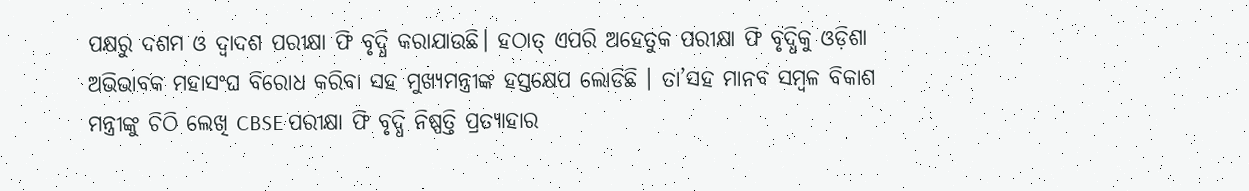ପକ୍ଷରୁ ଦଶମ ଓ ଦ୍ୱାଦଶ ପରୀକ୍ଷା ଫି ବୃଦ୍ଧି କରାଯାଉଛି। ହଠାତ୍ ଏପରି ଅହେତୁକ ପରୀକ୍ଷା ଫି ବୃଦ୍ଧିକୁ ଓଡ଼ିଶା ଅଭିଭାବକ ମହାସଂଘ ବିରୋଧ କରିବା ସହ ମୁଖ୍ୟମନ୍ତ୍ରୀଙ୍କ ହସ୍ତକ୍ଷେପ ଲୋଡିଛି । ତା’ସହ ମାନବ ସମ୍ବଳ ବିକାଶ ମନ୍ତ୍ରୀଙ୍କୁ ଚିଠି ଲେଖି CBSE ପରୀକ୍ଷା ଫି ବୃଦ୍ଧି ନିଷ୍ପତ୍ତି ପ୍ରତ୍ୟାହାର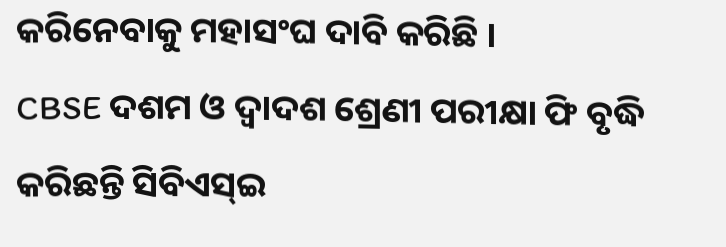କରିନେବାକୁ ମହାସଂଘ ଦାବି କରିଛି ।
CBSE ଦଶମ ଓ ଦ୍ୱାଦଶ ଶ୍ରେଣୀ ପରୀକ୍ଷା ଫି ବୃଦ୍ଧି କରିଛନ୍ତି ସିବିଏସ୍ଇ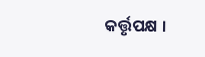କର୍ତ୍ତୃପକ୍ଷ ।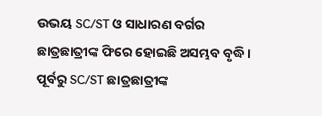ଉଭୟ SC/ST ଓ ସାଧାରଣ ବର୍ଗର ଛାତ୍ରଛାତ୍ରୀଙ୍କ ଫିରେ ହୋଇଛି ଅସମ୍ଭବ ବୃଦ୍ଧି। ପୂର୍ବରୁ SC/ST ଛାତ୍ରଛାତ୍ରୀଙ୍କ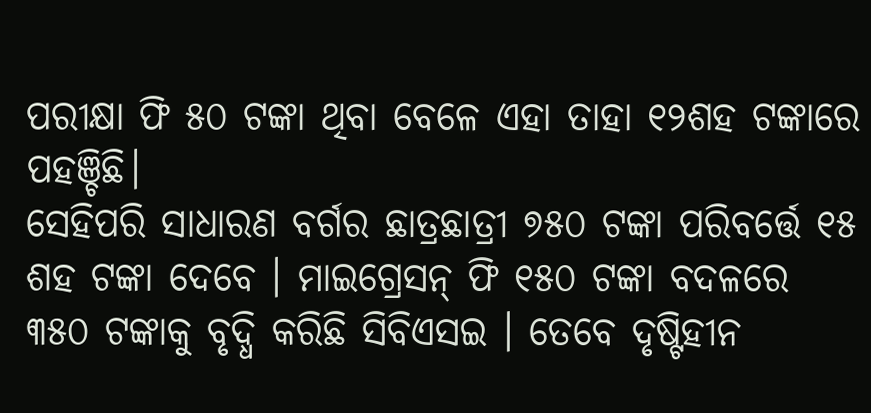ପରୀକ୍ଷା ଫି ୫୦ ଟଙ୍କା ଥିବା ବେଳେ ଏହା ତାହା ୧୨ଶହ ଟଙ୍କାରେ ପହଞ୍ଚିଛି।
ସେହିପରି ସାଧାରଣ ବର୍ଗର ଛାତ୍ରଛାତ୍ରୀ ୭୫୦ ଟଙ୍କା ପରିବର୍ତ୍ତେ ୧୫ ଶହ ଟଙ୍କା ଦେବେ । ମାଇଗ୍ରେସନ୍ ଫି ୧୫୦ ଟଙ୍କା ବଦଳରେ ୩୫୦ ଟଙ୍କାକୁ ବୃଦ୍ଧି କରିଛି ସିବିଏସଇ । ତେବେ ଦୃଷ୍ଟିହୀନ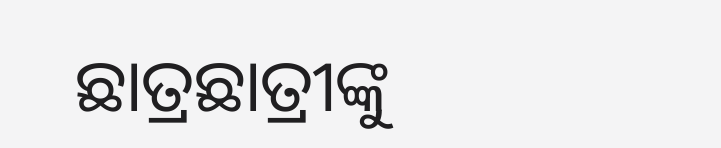ଛାତ୍ରଛାତ୍ରୀଙ୍କୁ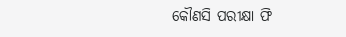କୌଣସି ପରୀକ୍ଷା ଫି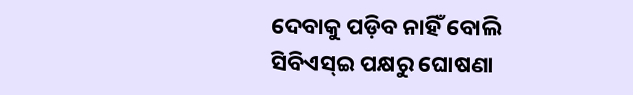ଦେବାକୁ ପଡ଼ିବ ନାହିଁ ବୋଲି ସିବିଏସ୍ଇ ପକ୍ଷରୁ ଘୋଷଣା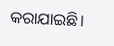କରାଯାଇଛି।